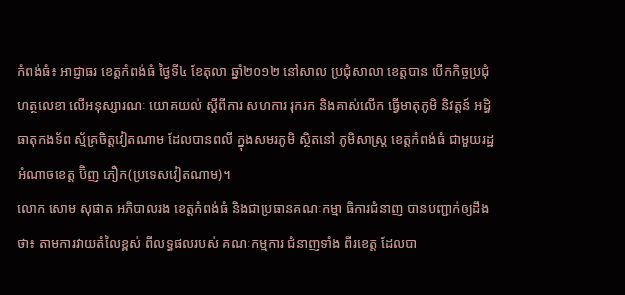កំពង់ធំ៖ អាជ្ញាធរ ខេត្តកំពង់ធំ ថ្ងៃទី៤ ខែតុលា ឆ្នាំ២០១២ នៅសាល ប្រជុំសាលា ខេត្តបាន បើកកិច្ចប្រជុំ ហត្ថលេខា លើអនុស្សារណៈ យោគយល់ ស្តីពីការ សហការ រុករក និងគាស់លើក ធ្វើមាតុភូមិ និវត្តន៍ អដ្ធិធាតុកងទ័ព ស្ម័គ្រចិត្តវៀតណាម ដែលបានពលី ក្នុងសមរភូមិ ស្ថិតនៅ ភូមិសាស្រ្ត ខេត្តកំពង់ធំ ជាមួយរដ្ឋ អំណាចខេត្ត ប៊ិញ ភឿក(ប្រទេសវៀតណាម)។
លោក សោម សុផាត អភិបាលរង ខេត្តកំពង់ធំ និងជាប្រធានគណៈកម្មា ធិការជំនាញ បានបញ្ជាក់ឲ្យដឹងថា៖ តាមការវាយតំលៃខ្ពស់ ពីលទ្ធផលរបស់ គណៈកម្មការ ជំនាញទាំង ពីរខេត្ត ដែលបា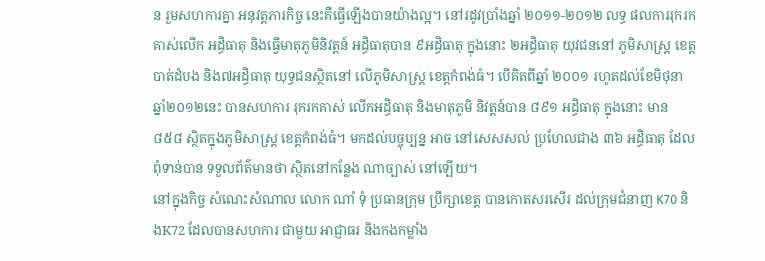ន រួមសហការគ្នា អនុវត្តភារកិច្ច នេះគឺធ្វើឡើងបានយ៉ាងល្អ។ នៅរដូវប្រាំងឆ្នាំ ២០១១-២០១២ លទ្ធ ផលការរុករក គាស់លើក អដ្ធិធាតុ និងធ្វើមាតុភូមិនិវត្តន៍ អដ្ធិធាតុបាន ៩អដ្ធិធាតុ ក្នុងនោះ ២អដ្ធិធាតុ យុវជននៅ ភូមិសាស្រ្ត ខេត្តបាត់ដំបង និង៧អដ្ធិធាតុ យុទ្ធជនស្ថិតនៅ លើភូមិសាស្រ្ត ខេត្តកំពង់ធំ។ បើគិតពីឆ្នាំ ២០០១ រហូតដល់ខែមិថុនា ឆ្នាំ២០១២នេះ បានសហការ រុករកគាស់ លើកអដ្ធិធាតុ និងមាតុភូមិ និវត្តន៍បាន ៨៩១ អដ្ធិធាតុ ក្នុងនោះ មាន៨៥៨ ស្ថិតក្នុងភូមិសាស្រ្ត ខេត្តកំពង់ធំ។ មកដល់បច្ចុប្បន្ន អាច នៅសេសសល់ ប្រហែលជាង ៣៦ អដ្ធិធាតុ ដែលពុំទាន់បាន ទទួលព័ត៌មានថា ស្ថិតនៅកន្លែង ណាច្បាស់ នៅឡើយ។
នៅក្នុងកិច្ច សំណេះសំណាល លោក ណាំ ទុំ ប្រធានក្រុម ប្រឹក្សាខេត្ត បានកោតសរសើរ ដល់ក្រុមជំនាញ K70 និងK72 ដែលបានសហការ ជាមួយ អាជ្ញាធរ និងកងកម្លាំង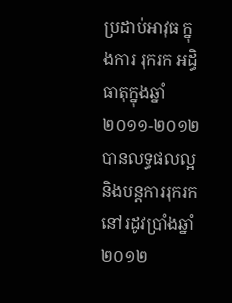ប្រដាប់អាវុធ ក្នុងការ រុករក អដ្ធិធាតុក្នុងឆ្នាំ ២០១១-២០១២ បានលទ្ធផលល្អ និងបន្តការរុករក នៅរដូវប្រាំងឆ្នាំ ២០១២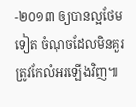-២០១៣ ឲ្យបានល្អថែមទៀត ចំណុចដែលមិនគួរ ត្រូវកែលំអរឡើងវិញ៕